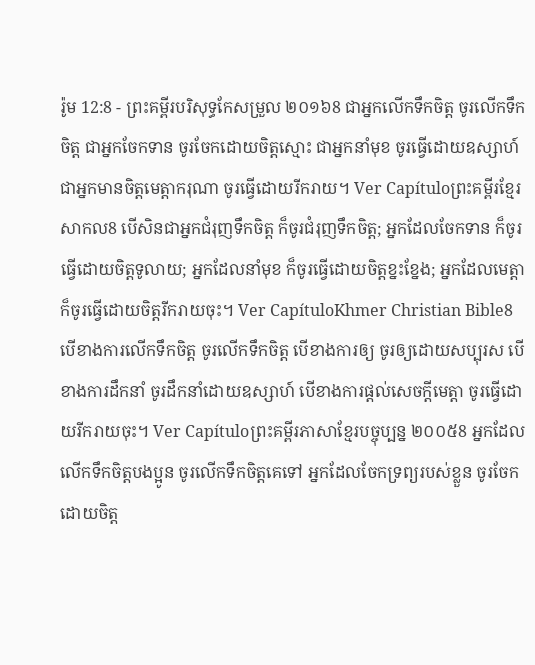រ៉ូម 12:8 - ព្រះគម្ពីរបរិសុទ្ធកែសម្រួល ២០១៦8 ជាអ្នកលើកទឹកចិត្ត ចូរលើកទឹកចិត្ត ជាអ្នកចែកទាន ចូរចែកដោយចិត្តស្មោះ ជាអ្នកនាំមុខ ចូរធ្វើដោយឧស្សាហ៍ ជាអ្នកមានចិត្តមេត្តាករុណា ចូរធ្វើដោយរីករាយ។ Ver Capítuloព្រះគម្ពីរខ្មែរសាកល8 បើសិនជាអ្នកជំរុញទឹកចិត្ត ក៏ចូរជំរុញទឹកចិត្ត; អ្នកដែលចែកទាន ក៏ចូរធ្វើដោយចិត្តទូលាយ; អ្នកដែលនាំមុខ ក៏ចូរធ្វើដោយចិត្តខ្នះខ្នែង; អ្នកដែលមេត្តា ក៏ចូរធ្វើដោយចិត្តរីករាយចុះ។ Ver CapítuloKhmer Christian Bible8 បើខាងការលើកទឹកចិត្ដ ចូរលើកទឹកចិត្ដ បើខាងការឲ្យ ចូរឲ្យដោយសប្បុរស បើខាងការដឹកនាំ ចូរដឹកនាំដោយឧស្សាហ៍ បើខាងការផ្ដល់សេចក្ដីមេត្ដា ចូរធ្វើដោយរីករាយចុះ។ Ver Capítuloព្រះគម្ពីរភាសាខ្មែរបច្ចុប្បន្ន ២០០៥8 អ្នកដែលលើកទឹកចិត្តបងប្អូន ចូរលើកទឹកចិត្តគេទៅ អ្នកដែលចែកទ្រព្យរបស់ខ្លួន ចូរចែកដោយចិត្ត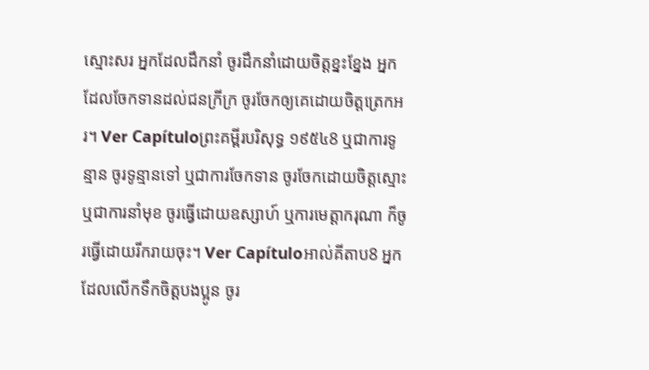ស្មោះសរ អ្នកដែលដឹកនាំ ចូរដឹកនាំដោយចិត្តខ្នះខ្នែង អ្នកដែលចែកទានដល់ជនក្រីក្រ ចូរចែកឲ្យគេដោយចិត្តត្រេកអរ។ Ver Capítuloព្រះគម្ពីរបរិសុទ្ធ ១៩៥៤8 ឬជាការទូន្មាន ចូរទូន្មានទៅ ឬជាការចែកទាន ចូរចែកដោយចិត្តស្មោះ ឬជាការនាំមុខ ចូរធ្វើដោយឧស្សាហ៍ ឬការមេត្តាករុណា ក៏ចូរធ្វើដោយរីករាយចុះ។ Ver Capítuloអាល់គីតាប8 អ្នកដែលលើកទឹកចិត្ដបងប្អូន ចូរ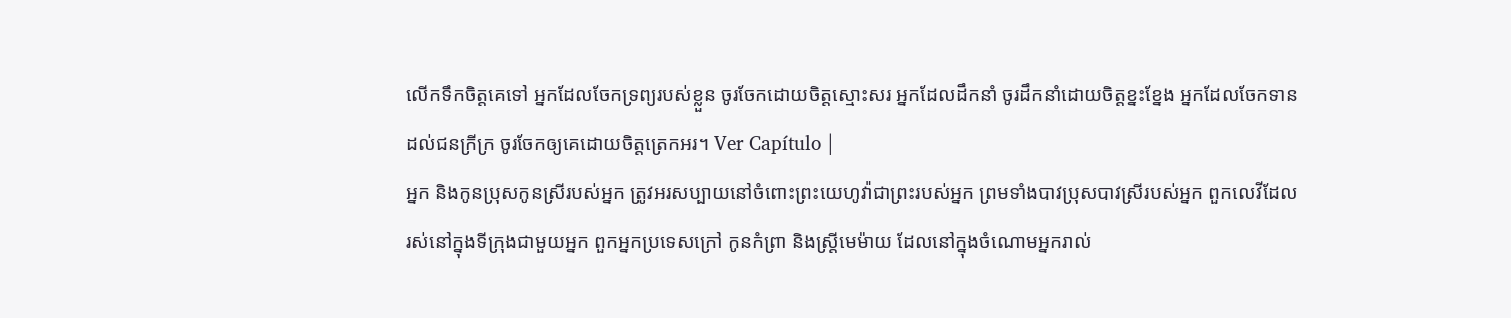លើកទឹកចិត្ដគេទៅ អ្នកដែលចែកទ្រព្យរបស់ខ្លួន ចូរចែកដោយចិត្ដស្មោះសរ អ្នកដែលដឹកនាំ ចូរដឹកនាំដោយចិត្ដខ្នះខ្នែង អ្នកដែលចែកទានដល់ជនក្រីក្រ ចូរចែកឲ្យគេដោយចិត្ដត្រេកអរ។ Ver Capítulo |
អ្នក និងកូនប្រុសកូនស្រីរបស់អ្នក ត្រូវអរសប្បាយនៅចំពោះព្រះយេហូវ៉ាជាព្រះរបស់អ្នក ព្រមទាំងបាវប្រុសបាវស្រីរបស់អ្នក ពួកលេវីដែលរស់នៅក្នុងទីក្រុងជាមួយអ្នក ពួកអ្នកប្រទេសក្រៅ កូនកំព្រា និងស្រ្ដីមេម៉ាយ ដែលនៅក្នុងចំណោមអ្នករាល់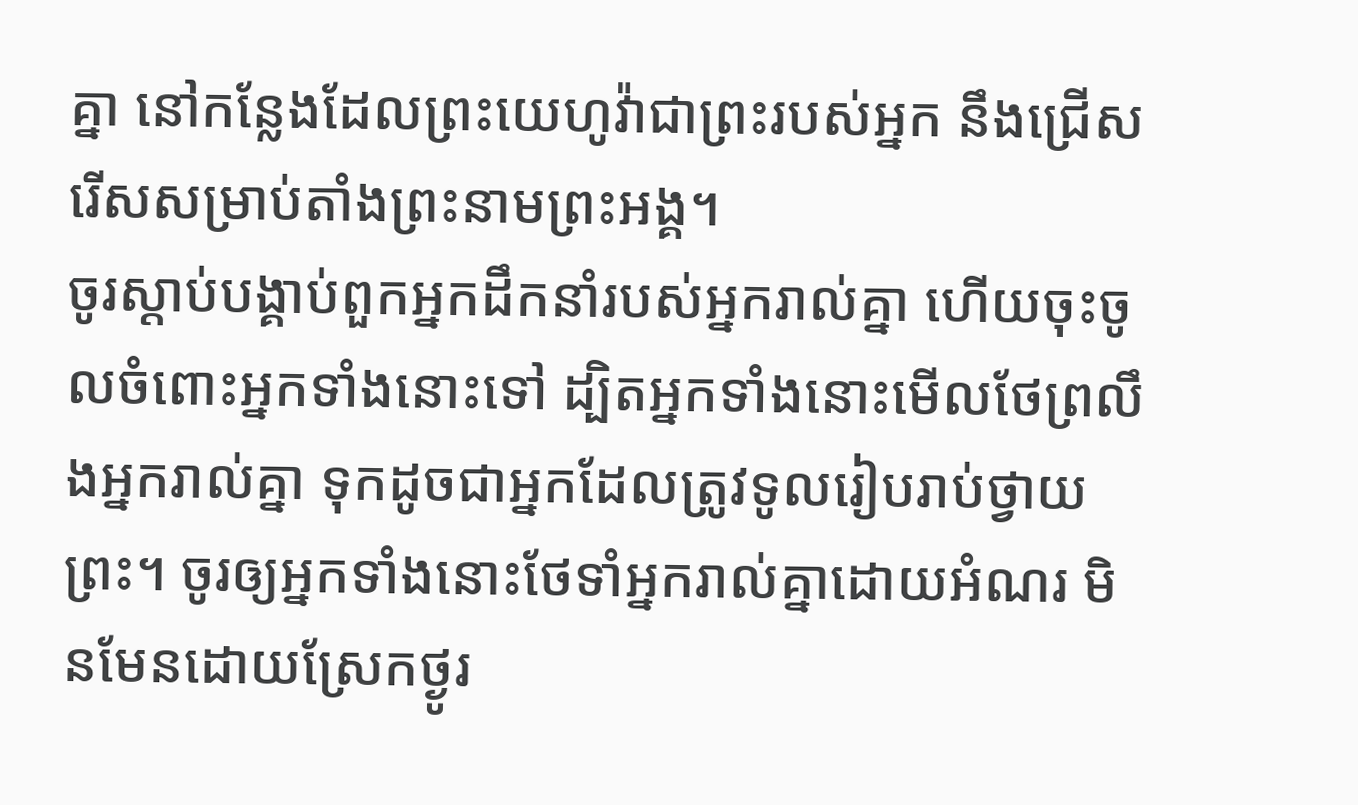គ្នា នៅកន្លែងដែលព្រះយេហូវ៉ាជាព្រះរបស់អ្នក នឹងជ្រើសរើសសម្រាប់តាំងព្រះនាមព្រះអង្គ។
ចូរស្តាប់បង្គាប់ពួកអ្នកដឹកនាំរបស់អ្នករាល់គ្នា ហើយចុះចូលចំពោះអ្នកទាំងនោះទៅ ដ្បិតអ្នកទាំងនោះមើលថែព្រលឹងអ្នករាល់គ្នា ទុកដូចជាអ្នកដែលត្រូវទូលរៀបរាប់ថ្វាយព្រះ។ ចូរឲ្យអ្នកទាំងនោះថែទាំអ្នករាល់គ្នាដោយអំណរ មិនមែនដោយស្រែកថ្ងូរ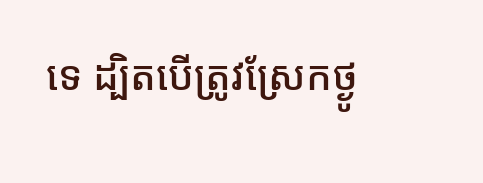ទេ ដ្បិតបើត្រូវស្រែកថ្ងូ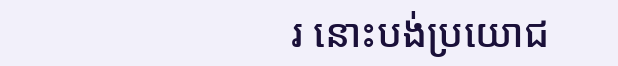រ នោះបង់ប្រយោជ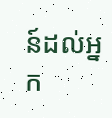ន៍ដល់អ្នក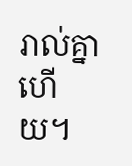រាល់គ្នាហើយ។